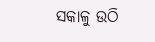ସକାଳୁ ଉଠି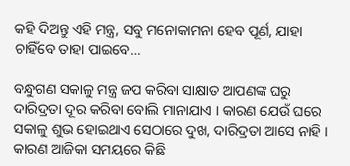କହି ଦିଅନ୍ତୁ ଏହି ମନ୍ତ୍ର, ସବୁ ମନୋକାମନା ହେବ ପୂର୍ଣ, ଯାହା ଚାହିଁବେ ତାହା ପାଇବେ…

ବନ୍ଧୁଗଣ ସକାଳୁ ମନ୍ତ୍ର ଜପ କରିବା ସାକ୍ଷାତ ଆପଣଙ୍କ ଘରୁ ଦାରିଦ୍ରତା ଦୂର କରିବା ବୋଲି ମାନାଯାଏ । କାରଣ ଯେଉଁ ଘରେ ସକାଳୁ ଶୁଭ ହୋଇଥାଏ ସେଠାରେ ଦୁଖ, ଦାରିଦ୍ରତା ଆସେ ନାହି । କାରଣ ଆଜିକା ସମୟରେ କିଛି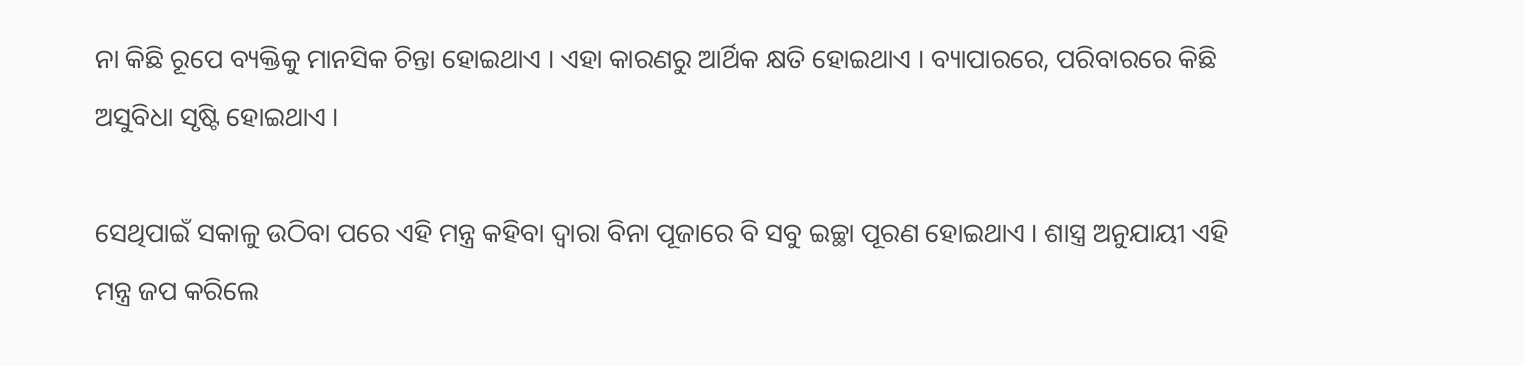ନା କିଛି ରୂପେ ବ୍ୟକ୍ତିକୁ ମାନସିକ ଚିନ୍ତା ହୋଇଥାଏ । ଏହା କାରଣରୁ ଆର୍ଥିକ କ୍ଷତି ହୋଇଥାଏ । ବ୍ୟାପାରରେ, ପରିବାରରେ କିଛି ଅସୁବିଧା ସୃଷ୍ଟି ହୋଇଥାଏ ।

ସେଥିପାଇଁ ସକାଳୁ ଉଠିବା ପରେ ଏହି ମନ୍ତ୍ର କହିବା ଦ୍ଵାରା ବିନା ପୂଜାରେ ବି ସବୁ ଇଚ୍ଛା ପୂରଣ ହୋଇଥାଏ । ଶାସ୍ତ୍ର ଅନୁଯାୟୀ ଏହି ମନ୍ତ୍ର ଜପ କରିଲେ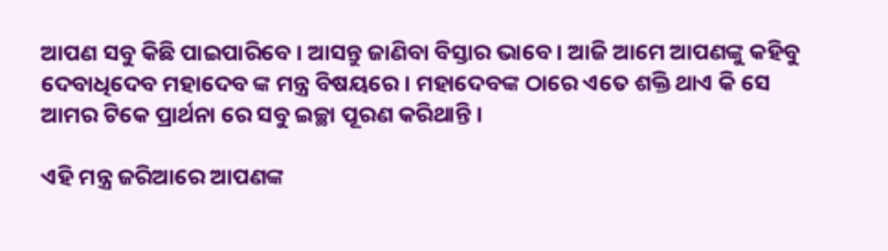ଆପଣ ସବୁ କିଛି ପାଇପାରିବେ । ଆସନ୍ତୁ ଜାଣିବା ବିସ୍ତାର ଭାବେ । ଆଜି ଆମେ ଆପଣଙ୍କୁ କହିବୁ ଦେବାଧିଦେବ ମହାଦେବ ଙ୍କ ମନ୍ତ୍ର ବିଷୟରେ । ମହାଦେବଙ୍କ ଠାରେ ଏତେ ଶକ୍ତି ଥାଏ କି ସେ ଆମର ଟିକେ ପ୍ରାର୍ଥନା ରେ ସବୁ ଇଚ୍ଛା ପୂରଣ କରିଥାନ୍ତି ।

ଏହି ମନ୍ତ୍ର ଜରିଆରେ ଆପଣଙ୍କ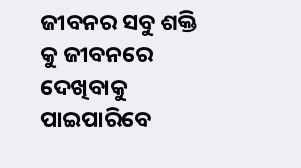ଜୀବନର ସବୁ ଶକ୍ତି କୁ ଜୀବନରେ ଦେଖିବାକୁ ପାଇପାରିବେ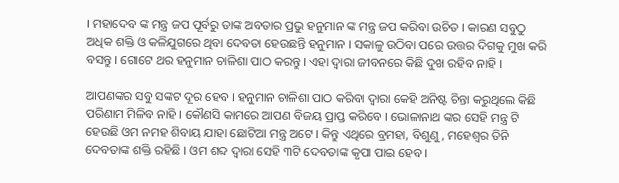। ମହାଦେବ ଙ୍କ ମନ୍ତ୍ର ଜପ ପୂର୍ବରୁ ତାଙ୍କ ଅବତାର ପ୍ରଭୁ ହନୁମାନ ଙ୍କ ମନ୍ତ୍ର ଜପ କରିବା ଉଚିତ । କାରଣ ସବୁଠୁ ଅଧିକ ଶକ୍ତି ଓ କଳିଯୁଗରେ ଥିବା ଦେବତା ହେଉଛନ୍ତି ହନୁମାନ । ସକାଳୁ ଉଠିବା ପରେ ଉତ୍ତର ଦିଗକୁ ମୁଖ କରି ବସନ୍ତୁ । ଗୋଟେ ଥର ହନୁମାନ ଚାଳିଶା ପାଠ କରନ୍ତୁ । ଏହା ଦ୍ଵାରା ଜୀବନରେ କିଛି ଦୁଖ ରହିବ ନାହି ।

ଆପଣଙ୍କର ସବୁ ସଙ୍କଟ ଦୂର ହେବ । ହନୁମାନ ଚାଳିଶା ପାଠ କରିବା ଦ୍ଵାରା କେହି ଅନିଷ୍ଟ ଚିନ୍ତା କରୁଥିଲେ କିଛି ପରିଣାମ ମିଳିବ ନାହି । କୌଣସି କାମରେ ଆପଣ ବିଜୟ ପ୍ରାପ୍ତ କରିବେ । ଭୋଳାନାଥ ଙ୍କର ସେହି ମନ୍ତ୍ର ଟି ହେଉଛି ଓମ ନମହ ଶିବାୟ ଯାହା ଛୋଟିଆ ମନ୍ତ୍ର ଅଟେ । କିନ୍ତୁ ଏଥିରେ ବ୍ରମହା, ବିଶୁଣୁ, ମହେଶ୍ଵର ତିନି ଦେବତାଙ୍କ ଶକ୍ତି ରହିଛି । ଓମ ଶବ୍ଦ ଦ୍ଵାରା ସେହି ୩ଟି ଦେବତାଙ୍କ କୃପା ପାଇ ହେବ ।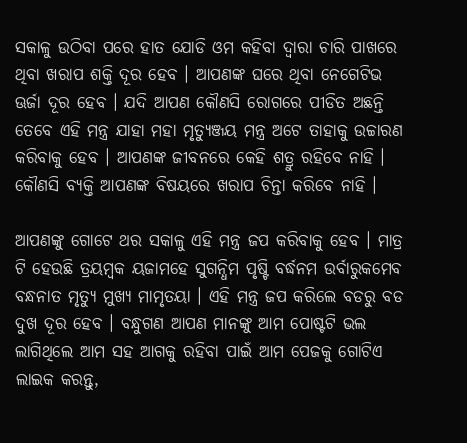ସକାଳୁ ଉଠିବା ପରେ ହାତ ଯୋଡି ଓମ କହିବା ଦ୍ଵାରା ଚାରି ପାଖରେ ଥିବା ଖରାପ ଶକ୍ତି ଦୂର ହେବ । ଆପଣଙ୍କ ଘରେ ଥିବା ନେଗେଟିଭ ଊର୍ଜା ଦୂର ହେବ । ଯଦି ଆପଣ କୌଣସି ରୋଗରେ ପୀଡିତ ଅଛନ୍ତି ତେବେ ଏହି ମନ୍ତ୍ର ଯାହା ମହା ମୃତ୍ୟୁଞ୍ଜୟ ମନ୍ତ୍ର ଅଟେ ତାହାକୁ ଉଚ୍ଚାରଣ କରିବାକୁ ହେବ । ଆପଣଙ୍କ ଜୀବନରେ କେହି ଶତ୍ରୁ ରହିବେ ନାହି । କୌଣସି ବ୍ୟକ୍ତି ଆପଣଙ୍କ ବିଷୟରେ ଖରାପ ଚିନ୍ତା କରିବେ ନାହି ।

ଆପଣଙ୍କୁ ଗୋଟେ ଥର ସକାଳୁ ଏହି ମନ୍ତ୍ର ଜପ କରିବାକୁ ହେବ । ମାତ୍ର ଟି ହେଉଛି ତ୍ରୟମ୍ବକ ୟଜାମହେ ସୁଗନ୍ଧିମ ପୃଷ୍ଟି ବର୍ଦ୍ଧନମ ଉର୍ବାରୁକମେବ ବନ୍ଧନାତ ମୃତ୍ୟୁ ମୁଖ୍ୟ ମାମୃତୟା । ଏହି ମନ୍ତ୍ର ଜପ କରିଲେ ବଡରୁ ବଡ ଦୁଖ ଦୂର ହେବ । ବନ୍ଧୁଗଣ ଆପଣ ମାନଙ୍କୁ ଆମ ପୋଷ୍ଟଟି ଭଲ ଲାଗିଥିଲେ ଆମ ସହ ଆଗକୁ ରହିବା ପାଇଁ ଆମ ପେଜକୁ ଗୋଟିଏ ଲାଇକ କରନ୍ତୁ,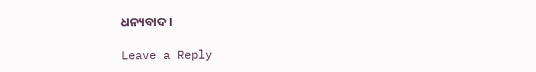ଧନ୍ୟବାଦ ।

Leave a Reply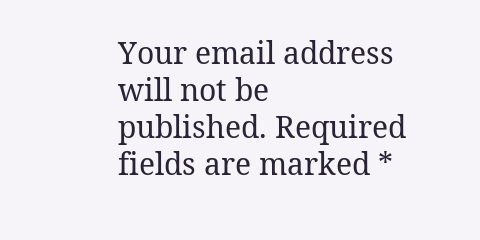Your email address will not be published. Required fields are marked *